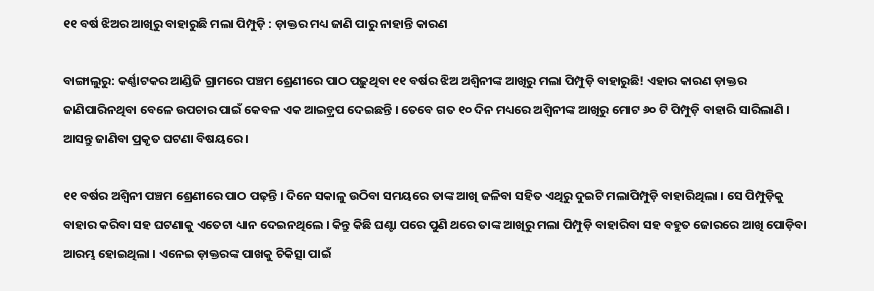୧୧ ବର୍ଷ ଝିଅର ଆଖିରୁ ବାହାରୁଛି ମଲା ପିମ୍ପୁଡ଼ି : ଡ଼ାକ୍ତର ମଧ୍ୟ ଜାଣି ପାରୁ ନାହାନ୍ତି କାରଣ

ବାଙ୍ଗାଲୁରୁ: କର୍ଣ୍ଣାଟକର ଆଣ୍ଡିଜି ଗ୍ରାମରେ ପଞ୍ଚମ ଶ୍ରେଣୀରେ ପାଠ ପଢ଼ୁଥିବା ୧୧ ବର୍ଷର ଝିଅ ଅଶ୍ୱିନୀଙ୍କ ଆଖିରୁ ମଲା ପିମ୍ପୁଡ଼ି ବାହାରୁଛି! ଏହାର କାରଣ ଡ଼ାକ୍ତର ଜାଣିପାରିନଥିବା ବେଳେ ଉପଚାର ପାଇଁ କେବଳ ଏକ ଆଇଡ଼୍ରପ ଦେଇଛନ୍ତି । ତେବେ ଗତ ୧୦ ଦିନ ମଧ୍ୟରେ ଅଶ୍ୱିନୀଙ୍କ ଆଖିରୁ ମୋଟ ୬୦ ଟି ପିମ୍ପୁଡ଼ି ବାହାରି ସାରିଲାଣି । ଆସନ୍ତୁ ଜାଣିବା ପ୍ରକୃତ ଘଟଣା ବିଷୟରେ ।

୧୧ ବର୍ଷର ଅଶ୍ୱିନୀ ପଞ୍ଚମ ଶ୍ରେଣୀରେ ପାଠ ପଢ଼ନ୍ତି । ଦିନେ ସକାଳୁ ଉଠିବା ସମୟରେ ତାଙ୍କ ଆଖି ଜଳିବା ସହିତ ଏଥିରୁ ଦୁଇଟି ମଲାପିମ୍ପୁଡ଼ି ବାହାରିଥିଲା । ସେ ପିମ୍ପୁଡ଼ିକୁ ବାହାର କରିବା ସହ ଘଟଣାକୁ ଏତେଟା ଧ୍ୟାନ ଦେଇନଥିଲେ । କିନ୍ତୁ କିଛି ଘଣ୍ଟା ପରେ ପୁଣି ଥରେ ତାଙ୍କ ଆଖିରୁ ମଲା ପିମ୍ପୁଡ଼ି ବାହାରିବା ସହ ବହୁତ ଜୋରରେ ଆଖି ପୋଡ଼ିବା ଆରମ୍ଭ ହୋଇଥିଲା । ଏନେଇ ଡ଼ାକ୍ତରଙ୍କ ପାଖକୁ ଚିକିତ୍ସା ପାଇଁ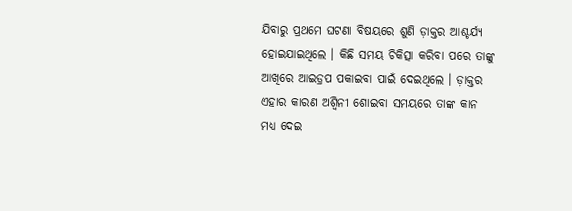ଯିବାରୁ ପ୍ରଥମେ ଘଟଣା ବିଷୟରେ ଶୁଣି ଡ଼ାକ୍ତର ଆଶ୍ଚର୍ଯ୍ୟ ହୋଇଯାଇଥିଲେ । କିଛି ସମୟ ଚିକିତ୍ସା କରିବା ପରେ ତାଙ୍କୁ ଆଖିରେ ଆଇଡ଼୍ରପ ପକାଇବା ପାଇଁ ଦେଇଥିଲେ । ଡ଼ାକ୍ତର ଏହାର କାରଣ ଅଶ୍ୱିନୀ ଶୋଇବା ସମୟରେ ତାଙ୍କ କାନ ମଧ୍ୟ ଦେଇ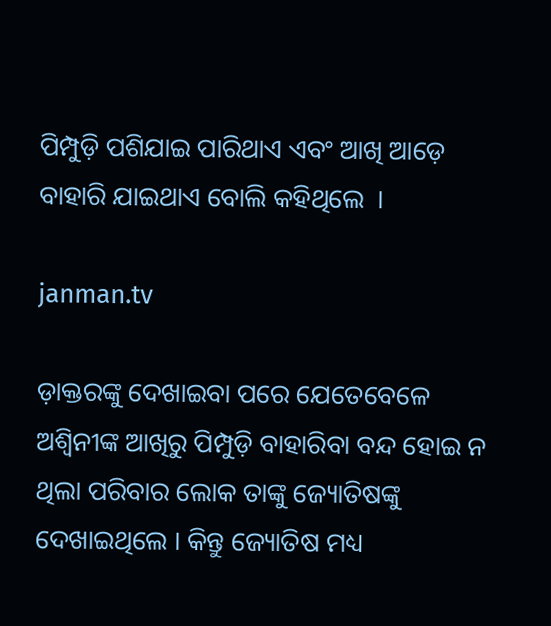ପିମ୍ପୁଡ଼ି ପଶିଯାଇ ପାରିଥାଏ ଏବଂ ଆଖି ଆଡ଼େ ବାହାରି ଯାଇଥାଏ ବୋଲି କହିଥିଲେ  ।

janman.tv

ଡ଼ାକ୍ତରଙ୍କୁ ଦେଖାଇବା ପରେ ଯେତେବେଳେ ଅଶ୍ୱିନୀଙ୍କ ଆଖିରୁ ପିମ୍ପୁଡ଼ି ବାହାରିବା ବନ୍ଦ ହୋଇ ନ ଥିଲା ପରିବାର ଲୋକ ତାଙ୍କୁ ଜ୍ୟୋତିଷଙ୍କୁ ଦେଖାଇଥିଲେ । କିନ୍ତୁ ଜ୍ୟୋତିଷ ମଧ୍ୟ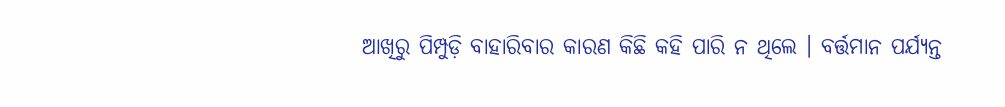ଆଖିରୁ ପିମ୍ପୁଡ଼ି ବାହାରିବାର କାରଣ କିଛି କହି ପାରି ନ ଥିଲେ । ବର୍ତ୍ତମାନ ପର୍ଯ୍ୟନ୍ତ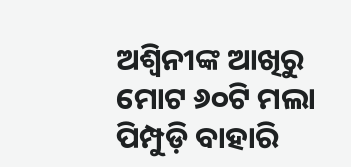ଅଶ୍ୱିନୀଙ୍କ ଆଖିରୁ ମୋଟ ୬୦ଟି ମଲା ପିମ୍ପୁଡ଼ି ବାହାରି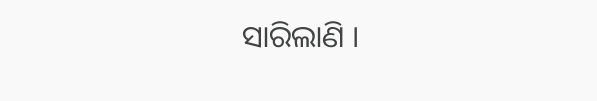ସାରିଲାଣି ।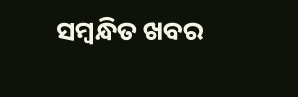ସମ୍ବନ୍ଧିତ ଖବର